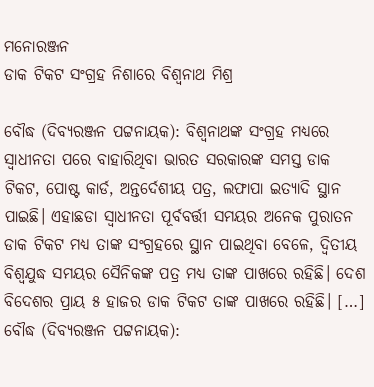ମନୋରଞ୍ଜନ
ଡାକ ଟିକଟ ସଂଗ୍ରହ ନିଶାରେ ବିଶ୍ୱନାଥ ମିଶ୍ର

ବୌଦ୍ଧ (ଦିବ୍ୟରଞ୍ଜନ ପଟ୍ଟନାୟକ): ବିଶ୍ୱନାଥଙ୍କ ସଂଗ୍ରହ ମଧ୍ୟରେ ସ୍ୱାଧୀନତା ପରେ ବାହାରିଥିବା ଭାରତ ସରକାରଙ୍କ ସମସ୍ତ ଡାକ ଟିକଟ, ପୋଷ୍ଟ କାର୍ଡ, ଅନ୍ତର୍ଦେଶୀୟ ପତ୍ର, ଲଫାପା ଇତ୍ୟାଦି ସ୍ଥାନ ପାଇଛି। ଏହାଛଡା ସ୍ୱାଧୀନତା ପୂର୍ବବର୍ତ୍ତୀ ସମୟର ଅନେକ ପୁରାତନ ଡାକ ଟିକଟ ମଧ୍ୟ ତାଙ୍କ ସଂଗ୍ରହରେ ସ୍ଥାନ ପାଇଥିବା ବେଳେ, ଦ୍ୱିତୀୟ ବିଶ୍ୱଯୁଦ୍ଧ ସମୟର ସୈନିକଙ୍କ ପତ୍ର ମଧ୍ୟ ତାଙ୍କ ପାଖରେ ରହିଛି। ଦେଶ ବିଦେଶର ପ୍ରାୟ ୫ ହାଜର ଡାକ ଟିକଟ ତାଙ୍କ ପାଖରେ ରହିଛି। […]
ବୌଦ୍ଧ (ଦିବ୍ୟରଞ୍ଜନ ପଟ୍ଟନାୟକ):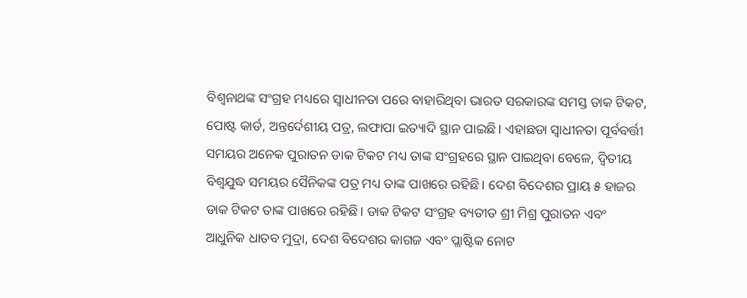ବିଶ୍ୱନାଥଙ୍କ ସଂଗ୍ରହ ମଧ୍ୟରେ ସ୍ୱାଧୀନତା ପରେ ବାହାରିଥିବା ଭାରତ ସରକାରଙ୍କ ସମସ୍ତ ଡାକ ଟିକଟ, ପୋଷ୍ଟ କାର୍ଡ, ଅନ୍ତର୍ଦେଶୀୟ ପତ୍ର, ଲଫାପା ଇତ୍ୟାଦି ସ୍ଥାନ ପାଇଛି। ଏହାଛଡା ସ୍ୱାଧୀନତା ପୂର୍ବବର୍ତ୍ତୀ ସମୟର ଅନେକ ପୁରାତନ ଡାକ ଟିକଟ ମଧ୍ୟ ତାଙ୍କ ସଂଗ୍ରହରେ ସ୍ଥାନ ପାଇଥିବା ବେଳେ, ଦ୍ୱିତୀୟ ବିଶ୍ୱଯୁଦ୍ଧ ସମୟର ସୈନିକଙ୍କ ପତ୍ର ମଧ୍ୟ ତାଙ୍କ ପାଖରେ ରହିଛି। ଦେଶ ବିଦେଶର ପ୍ରାୟ ୫ ହାଜର ଡାକ ଟିକଟ ତାଙ୍କ ପାଖରେ ରହିଛି। ଡାକ ଟିକଟ ସଂଗ୍ରହ ବ୍ୟତୀତ ଶ୍ରୀ ମିଶ୍ର ପୁରାତନ ଏବଂ ଆଧୁନିକ ଧାତବ ମୁଦ୍ରା, ଦେଶ ବିଦେଶର କାଗଜ ଏବଂ ପ୍ଲାଷ୍ଟିକ ନୋଟ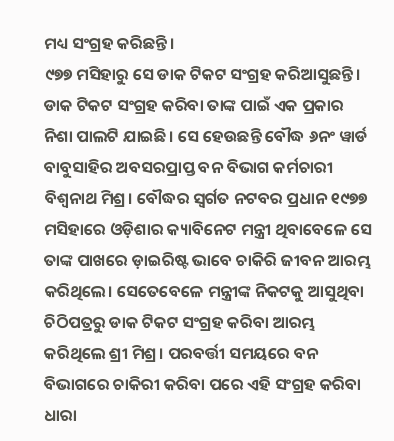ମଧ୍ୟ ସଂଗ୍ରହ କରିଛନ୍ତି।
୯୭୭ ମସିହାରୁ ସେ ଡାକ ଟିକଟ ସଂଗ୍ରହ କରିଆସୁଛନ୍ତି। ଡାକ ଟିକଟ ସଂଗ୍ରହ କରିବା ତାଙ୍କ ପାଇଁ ଏକ ପ୍ରକାର ନିଶା ପାଲଟି ଯାଇଛି। ସେ ହେଉଛନ୍ତି ବୌଦ୍ଧ ୬ନଂ ୱାର୍ଡ ବାବୁସାହିର ଅବସରପ୍ରାପ୍ତ ବନ ବିଭାଗ କର୍ମଚାରୀ ବିଶ୍ୱନାଥ ମିଶ୍ର। ବୌଦ୍ଧର ସ୍ୱର୍ଗତ ନଟବର ପ୍ରଧାନ ୧୯୭୭ ମସିହାରେ ଓଡ଼ିଶାର କ୍ୟାବିନେଟ ମନ୍ତ୍ରୀ ଥିବାବେଳେ ସେ ତାଙ୍କ ପାଖରେ ଡ଼ାଇରିଷ୍ଟ ଭାବେ ଚାକିରି ଜୀବନ ଆରମ୍ଭ କରିଥିଲେ। ସେତେବେଳେ ମନ୍ତ୍ରୀଙ୍କ ନିକଟକୁ ଆସୁଥିବା ଚିଠିପତ୍ରରୁ ଡାକ ଟିକଟ ସଂଗ୍ରହ କରିବା ଆରମ୍ଭ କରିଥିଲେ ଶ୍ରୀ ମିଶ୍ର। ପରବର୍ତ୍ତୀ ସମୟରେ ବନ ବିଭାଗରେ ଚାକିରୀ କରିବା ପରେ ଏହି ସଂଗ୍ରହ କରିବା ଧାରା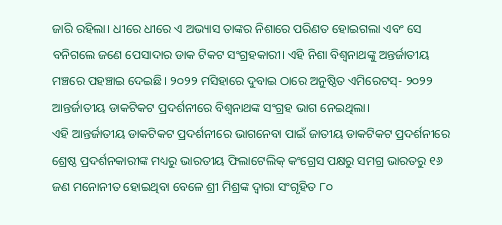ଜାରି ରହିଲା। ଧୀରେ ଧୀରେ ଏ ଅଭ୍ୟାସ ତାଙ୍କର ନିଶାରେ ପରିଣତ ହୋଇଗଲା ଏବଂ ସେ ବନିଗଲେ ଜଣେ ପେସାଦାର ଡାକ ଟିକଟ ସଂଗ୍ରହକାରୀ। ଏହି ନିଶା ବିଶ୍ୱନାଥଙ୍କୁ ଅନ୍ତର୍ଜାତୀୟ ମଞ୍ଚରେ ପହଞ୍ଚାଇ ଦେଇଛି। ୨୦୨୨ ମସିହାରେ ଦୁବାଇ ଠାରେ ଅନୁଷ୍ଠିତ ଏମିରେଟସ୍- ୨୦୨୨ ଆନ୍ତର୍ଜାତୀୟ ଡାକଟିକଟ ପ୍ରଦର୍ଶନୀରେ ବିଶ୍ୱନାଥଙ୍କ ସଂଗ୍ରହ ଭାଗ ନେଇଥିଲା।
ଏହି ଆନ୍ତର୍ଜାତୀୟ ଡାକଟିକଟ ପ୍ରଦର୍ଶନୀରେ ଭାଗନେବା ପାଇଁ ଜାତୀୟ ଡାକଟିକଟ ପ୍ରଦର୍ଶନୀରେ ଶ୍ରେଷ୍ଠ ପ୍ରଦର୍ଶନକାରୀଙ୍କ ମଧ୍ୟରୁ ଭାରତୀୟ ଫିଲାଟେଲିକ୍ କଂଗ୍ରେସ ପକ୍ଷରୁ ସମଗ୍ର ଭାରତରୁ ୧୬ ଜଣ ମନୋନୀତ ହୋଇଥିବା ବେଳେ ଶ୍ରୀ ମିଶ୍ରଙ୍କ ଦ୍ୱାରା ସଂଗୃହିତ ୮୦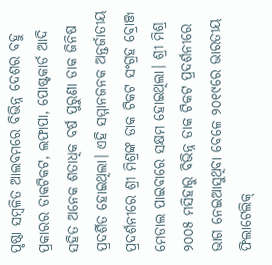ପୃଷ୍ଠା ସମ୍ୱଳିତ ଆଲବମରେ ବିଭିନ୍ନ ଦେଶର ବହୁ ପ୍ରକାରର ଡାକଟିକଟ, ଲଫାପା, ପୋଷ୍ଟକାର୍ଡ ଆଦି ସହିତ ଅନେକ ଶତାଧିକ ବର୍ଷ ପୁରୁଣା ଡାକ ଜିନିଷ ପ୍ରଦର୍ଶିତ ହୋଇଥିଲା। ଏହି ସମ୍ମାନଜନକ ଅନ୍ତର୍ଜାତୀୟ ପ୍ରଦର୍ଶନୀରେ ଶ୍ରୀ ମିଶ୍ରଙ୍କ ଡାକ ଟିକଟ ସଂଗ୍ରହ ବ୍ରୋଞ୍ଜ ମେଡାଲ ପାଇବାରେ ସକ୍ଷମ ହୋଇଥିଲା। ଶ୍ରୀ ମିଶ୍ର ୨୦୦୫ ମସିହାରୁ ବିଭିନ୍ନ ଡାକ ଟିକଟ ପ୍ରଦର୍ଶନୀରେ ଭାଗ ନେଇଆସୁଥିବା ବେଳେ ୨୦୧୯ରେ ଭାରତୀୟ ଫିଲାଟେଲିକ୍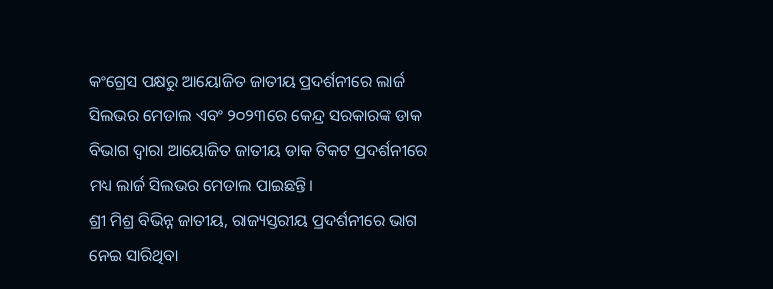କଂଗ୍ରେସ ପକ୍ଷରୁ ଆୟୋଜିତ ଜାତୀୟ ପ୍ରଦର୍ଶନୀରେ ଲାର୍ଜ ସିଲଭର ମେଡାଲ ଏବଂ ୨୦୨୩ରେ କେନ୍ଦ୍ର ସରକାରଙ୍କ ଡାକ ବିଭାଗ ଦ୍ୱାରା ଆୟୋଜିତ ଜାତୀୟ ଡାକ ଟିକଟ ପ୍ରଦର୍ଶନୀରେ ମଧ୍ୟ ଲାର୍ଜ ସିଲଭର ମେଡାଲ ପାଇଛନ୍ତି।
ଶ୍ରୀ ମିଶ୍ର ବିଭିନ୍ନ ଜାତୀୟ, ରାଜ୍ୟସ୍ତରୀୟ ପ୍ରଦର୍ଶନୀରେ ଭାଗ ନେଇ ସାରିଥିବା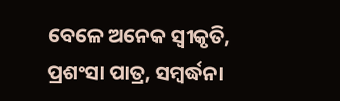ବେଳେ ଅନେକ ସ୍ୱୀକୃତି, ପ୍ରଶଂସା ପାତ୍ର, ସମ୍ୱର୍ଦ୍ଧନା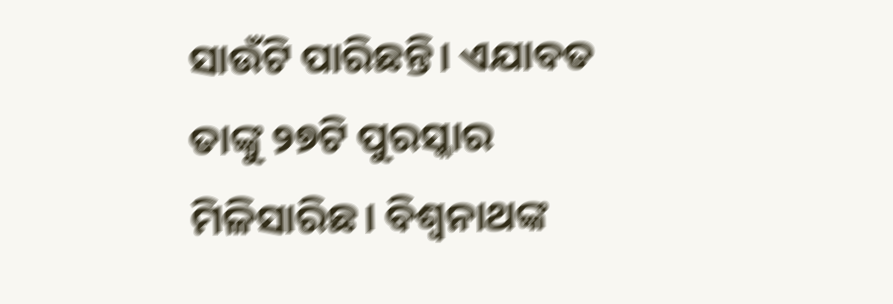ସାଉଁଟି ପାରିଛନ୍ତି। ଏଯାବତ ତାଙ୍କୁ ୨୭ଟି ପୁରସ୍କାର ମିଳିସାରିଛ। ବିଶ୍ୱନାଥଙ୍କ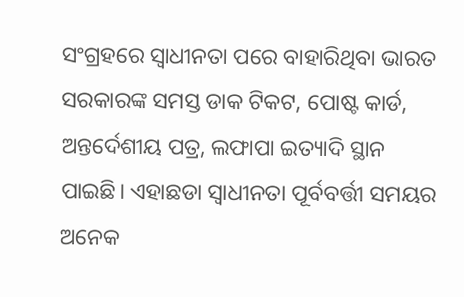ସଂଗ୍ରହରେ ସ୍ୱାଧୀନତା ପରେ ବାହାରିଥିବା ଭାରତ ସରକାରଙ୍କ ସମସ୍ତ ଡାକ ଟିକଟ, ପୋଷ୍ଟ କାର୍ଡ, ଅନ୍ତର୍ଦେଶୀୟ ପତ୍ର, ଲଫାପା ଇତ୍ୟାଦି ସ୍ଥାନ ପାଇଛି। ଏହାଛଡା ସ୍ୱାଧୀନତା ପୂର୍ବବର୍ତ୍ତୀ ସମୟର ଅନେକ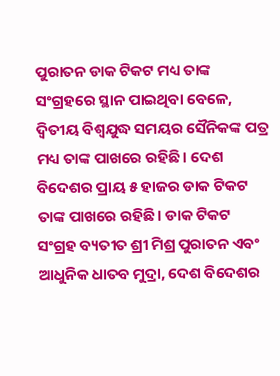ପୁରାତନ ଡାକ ଟିକଟ ମଧ୍ୟ ତାଙ୍କ ସଂଗ୍ରହରେ ସ୍ଥାନ ପାଇଥିବା ବେଳେ, ଦ୍ୱିତୀୟ ବିଶ୍ୱଯୁଦ୍ଧ ସମୟର ସୈନିକଙ୍କ ପତ୍ର ମଧ୍ୟ ତାଙ୍କ ପାଖରେ ରହିଛି। ଦେଶ ବିଦେଶର ପ୍ରାୟ ୫ ହାଜର ଡାକ ଟିକଟ ତାଙ୍କ ପାଖରେ ରହିଛି। ଡାକ ଟିକଟ ସଂଗ୍ରହ ବ୍ୟତୀତ ଶ୍ରୀ ମିଶ୍ର ପୁରାତନ ଏବଂ ଆଧୁନିକ ଧାତବ ମୁଦ୍ରା, ଦେଶ ବିଦେଶର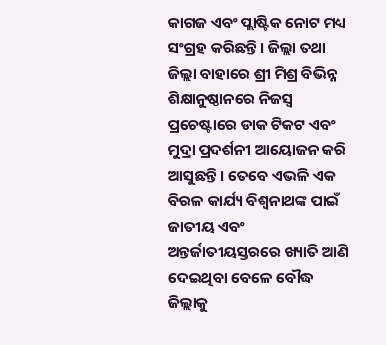କାଗଜ ଏବଂ ପ୍ଲାଷ୍ଟିକ ନୋଟ ମଧ୍ୟ ସଂଗ୍ରହ କରିଛନ୍ତି। ଜିଲ୍ଲା ତଥା ଜିଲ୍ଲା ବାହାରେ ଶ୍ରୀ ମିଶ୍ର ବିଭିନ୍ନ ଶିକ୍ଷାନୁଷ୍ଠାନରେ ନିଜସ୍ୱ ପ୍ରଚେଷ୍ଟାରେ ଡାକ ଟିକଟ ଏବଂ ମୁଦ୍ରା ପ୍ରଦର୍ଶନୀ ଆୟୋଜନ କରି ଆସୁଛନ୍ତି। ତେବେ ଏଭଳି ଏକ ବିରଳ କାର୍ଯ୍ୟ ବିଶ୍ୱନାଥଙ୍କ ପାଇଁ ଜାତୀୟ ଏବଂ ଅନ୍ତର୍ଜାତୀୟସ୍ତରରେ ଖ୍ୟାତି ଆଣି ଦେଇଥିବା ବେଳେ ବୌଦ୍ଧ ଜିଲ୍ଲାକୁ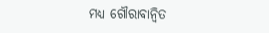ମଧ୍ୟ ଗୌରାବାନ୍ୱିତ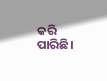କରି ପାରିଛି।